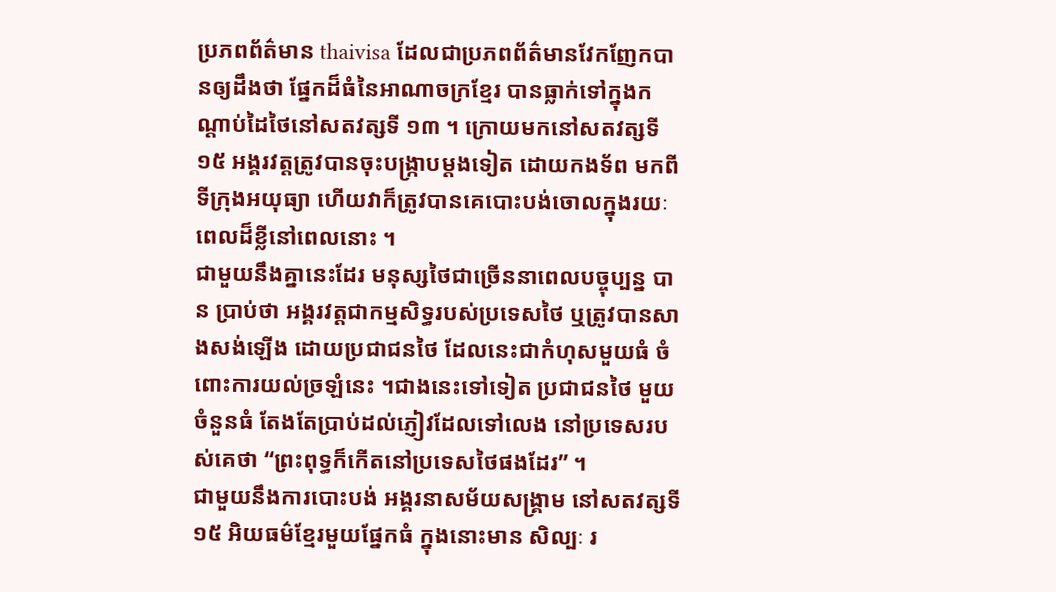ប្រភពព័ត៌មាន thaivisa ដែលជាប្រភពព័ត៌មានវែកញែកបានឲ្យដឹងថា ផ្នែកដ៏ធំនៃអាណាចក្រខ្មែរ បានធ្លាក់ទៅក្នុងកណ្តាប់ដៃថៃនៅសតវត្សទី ១៣ ។ ក្រោយមកនៅសតវត្សទី ១៥ អង្គរវត្តត្រូវបានចុះបង្ក្រាបម្តងទៀត ដោយកងទ័ព មកពីទីក្រុងអយុធ្យា ហើយវាក៏ត្រូវបានគេបោះបង់ចោលក្នុងរយៈពេលដ៏ខ្លីនៅពេលនោះ ។
ជាមួយនឹងគ្នានេះដែរ មនុស្សថៃជាច្រើននាពេលបច្ចុប្បន្ន បាន ប្រាប់ថា អង្គរវត្តជាកម្មសិទ្ធរបស់ប្រទេសថៃ ឬត្រូវបានសាងសង់ឡើង ដោយប្រជាជនថៃ ដែលនេះជាកំហុសមួយធំ ចំពោះការយល់ច្រឡំនេះ ។ជាងនេះទៅទៀត ប្រជាជនថៃ មួយចំនួនធំ តែងតែប្រាប់ដល់ភ្ញៀវដែលទៅលេង នៅប្រទេសរបស់គេថា “ព្រះពុទ្ធក៏កើតនៅប្រទេសថៃផងដែរ” ។
ជាមួយនឹងការបោះបង់ អង្គរនាសម័យសង្គ្រាម នៅសតវត្សទី ១៥ អិយធម៌ខ្មែរមួយផ្នែកធំ ក្នុងនោះមាន សិល្បៈ រ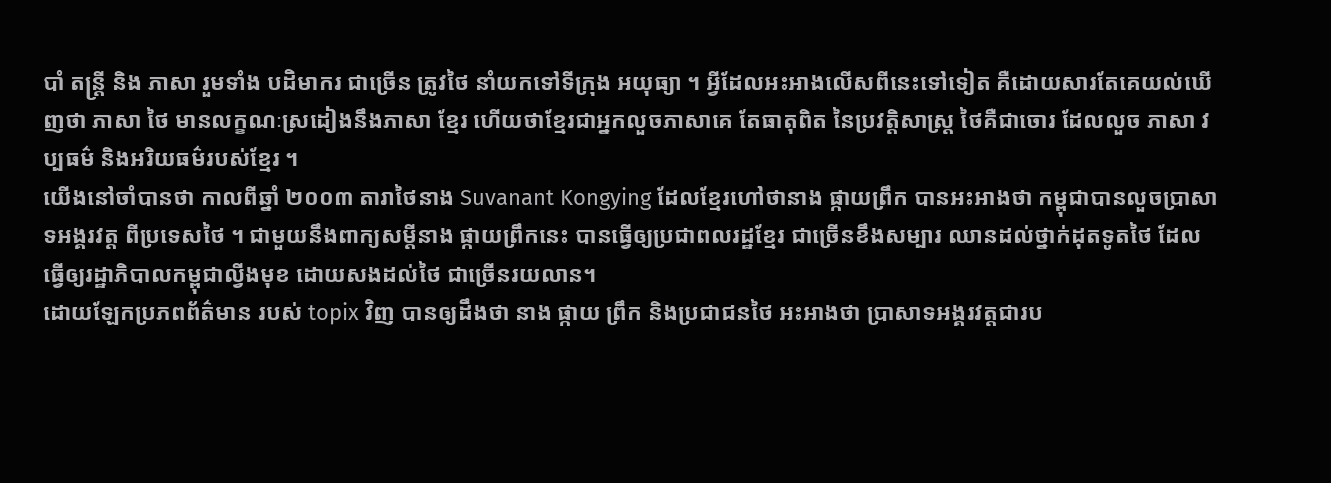បាំ តន្ត្រី និង ភាសា រួមទាំង បដិមាករ ជាច្រើន ត្រូវថៃ នាំយកទៅទីក្រុង អយុធ្យា ។ អ្វីដែលអះអាងលើសពីនេះទៅទៀត គឺដោយសារតែគេយល់ឃើញថា ភាសា ថៃ មានលក្ខណៈស្រដៀងនឹងភាសា ខ្មែរ ហើយថាខ្មែរជាអ្នកលួចភាសាគេ តែធាតុពិត នៃប្រវត្តិសាស្ត្រ ថៃគឺជាចោរ ដែលលួច ភាសា វប្បធម៌ និងអរិយធម៌របស់ខ្មែរ ។
យើងនៅចាំបានថា កាលពីឆ្នាំ ២០០៣ តារាថៃនាង Suvanant Kongying ដែលខ្មែរហៅថានាង ផ្កាយព្រឹក បានអះអាងថា កម្ពុជាបានលួចប្រាសាទអង្គរវត្ត ពីប្រទេសថៃ ។ ជាមួយនឹងពាក្យសម្តីនាង ផ្កាយព្រឹកនេះ បានធ្វើឲ្យប្រជាពលរដ្ឋខ្មែរ ជាច្រើនខឹងសម្បារ ឈានដល់ថ្នាក់ដុតទូតថៃ ដែលធ្វើឲ្យរដ្ឋាភិបាលកម្ពុជាល្វីងមុខ ដោយសងដល់ថៃ ជាច្រើនរយលាន។
ដោយឡែកប្រភពព័ត៌មាន របស់ topix វិញ បានឲ្យដឹងថា នាង ផ្កាយ ព្រឹក និងប្រជាជនថៃ អះអាងថា ប្រាសាទអង្គរវត្តជារប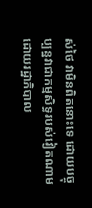ស់ថៃ វាមិនពិតនោះទេ ដោយបច្ចុប្បន្នវាជាកម្មសិទ្ធរបស់វៀតណាម ដោយរដ្ឋាភិបាល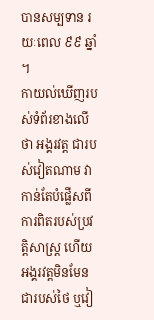បានសម្បទាន រយៈពេល ៩៩ ឆ្នាំ ។
កាយល់ឃើញរបស់ទំព័រខាងលើថា អង្គរវត្ត ជារបស់វៀតណាម វាកាន់តែបំផ្លើសពីការពិតរបស់ប្រវត្តិសាស្ត្រ ហើយ អង្គរវត្តមិនមែនជារបស់ថៃ ឬវៀ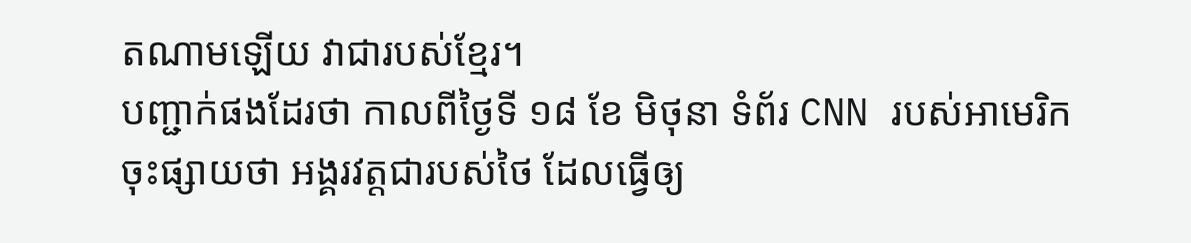តណាមឡើយ វាជារបស់ខ្មែរ។
បញ្ជាក់ផងដែរថា កាលពីថ្ងៃទី ១៨ ខែ មិថុនា ទំព័រ CNN របស់អាមេរិក ចុះផ្សាយថា អង្គរវត្តជារបស់ថៃ ដែលធ្វើឲ្យ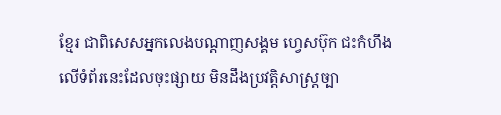ខ្មែរ ជាពិសេសអ្នកលេងបណ្តាញសង្គម ហ្វេសប៊ុក ជះកំហឹងលើទំព័រនេះដែលចុះផ្សាយ មិនដឹងប្រវត្តិសាស្ត្រច្បា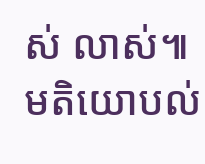ស់ លាស់៕
មតិយោបល់